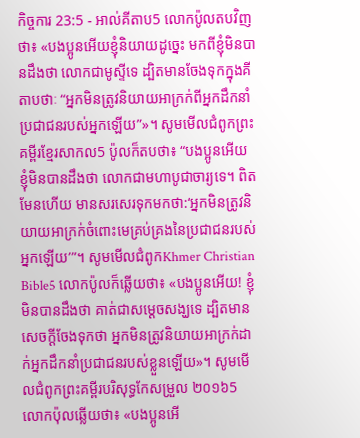កិច្ចការ 23:5 - អាល់គីតាប5 លោកប៉ូលតបវិញថា៖ «បងប្អូនអើយខ្ញុំនិយាយដូច្នេះ មកពីខ្ញុំមិនបានដឹងថា លោកជាមូស្ទីទេ ដ្បិតមានចែងទុកក្នុងគីតាបថាៈ “អ្នកមិនត្រូវនិយាយអាក្រក់ពីអ្នកដឹកនាំប្រជាជនរបស់អ្នកឡើយ”»។ សូមមើលជំពូកព្រះគម្ពីរខ្មែរសាកល5 ប៉ូលក៏តបថា៖ “បងប្អូនអើយ ខ្ញុំមិនបានដឹងថា លោកជាមហាបូជាចារ្យទេ។ ពិតមែនហើយ មានសរសេរទុកមកថា:‘អ្នកមិនត្រូវនិយាយអាក្រក់ចំពោះមេគ្រប់គ្រងនៃប្រជាជនរបស់អ្នកឡើយ’”។ សូមមើលជំពូកKhmer Christian Bible5 លោកប៉ូលក៏ឆ្លើយថា៖ «បងប្អូនអើយ! ខ្ញុំមិនបានដឹងថា គាត់ជាសម្ដេចសង្ឃទេ ដ្បិតមានសេចក្ដីចែងទុកថា អ្នកមិនត្រូវនិយាយអាក្រក់ដាក់អ្នកដឹកនាំប្រជាជនរបស់ខ្លួនឡើយ»។ សូមមើលជំពូកព្រះគម្ពីរបរិសុទ្ធកែសម្រួល ២០១៦5 លោកប៉ុលឆ្លើយថា៖ «បងប្អូនអើ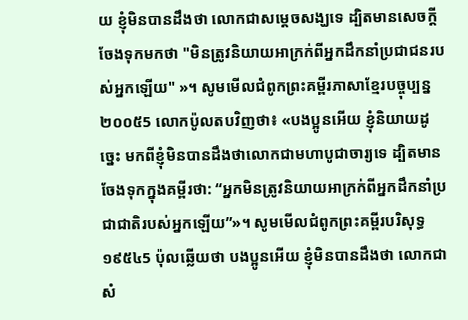យ ខ្ញុំមិនបានដឹងថា លោកជាសម្តេចសង្ឃទេ ដ្បិតមានសេចក្តីចែងទុកមកថា "មិនត្រូវនិយាយអាក្រក់ពីអ្នកដឹកនាំប្រជាជនរបស់អ្នកឡើយ" »។ សូមមើលជំពូកព្រះគម្ពីរភាសាខ្មែរបច្ចុប្បន្ន ២០០៥5 លោកប៉ូលតបវិញថា៖ «បងប្អូនអើយ ខ្ញុំនិយាយដូច្នេះ មកពីខ្ញុំមិនបានដឹងថាលោកជាមហាបូជាចារ្យទេ ដ្បិតមានចែងទុកក្នុងគម្ពីរថា: “អ្នកមិនត្រូវនិយាយអាក្រក់ពីអ្នកដឹកនាំប្រជាជាតិរបស់អ្នកឡើយ”»។ សូមមើលជំពូកព្រះគម្ពីរបរិសុទ្ធ ១៩៥៤5 ប៉ុលឆ្លើយថា បងប្អូនអើយ ខ្ញុំមិនបានដឹងថា លោកជាសំ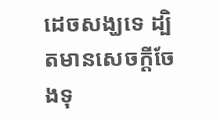ដេចសង្ឃទេ ដ្បិតមានសេចក្ដីចែងទុ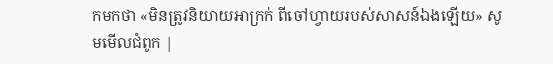កមកថា «មិនត្រូវនិយាយអាក្រក់ ពីចៅហ្វាយរបស់សាសន៍ឯងឡើយ» សូមមើលជំពូក |